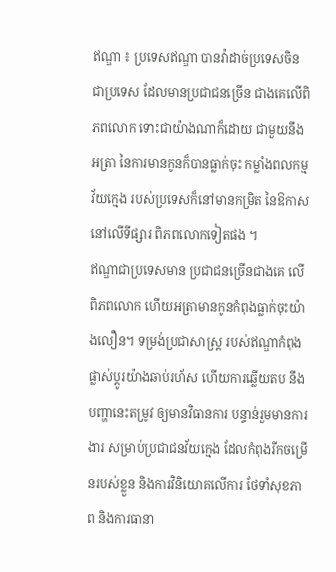ឥណ្ឌា ៖ ប្រទេសឥណ្ឌា បានវ៉ាដាច់ប្រទេសចិន ជាប្រទេស ដែលមានប្រជាជនច្រើន ជាងគេលើពិភពលោក ទោះជាយ៉ាងណាក៏ដោយ ជាមួយនឹងអត្រា នៃការមានកូនក៏បានធ្លាក់ចុះ កម្លាំងពលកម្មវ័យក្មេង របស់ប្រទេសក៏នៅមានកម្រិត នៃឱកាសនៅលើទីផ្សារ ពិភពលោកទៀតផង ។
ឥណ្ឌាជាប្រទេសមាន ប្រជាជនច្រើនជាងគេ លើពិភពលោក ហើយអត្រាមានកូនកំពុងធ្លាក់ចុះយ៉ាងលឿន។ ទម្រង់ប្រជាសាស្រ្ត របស់ឥណ្ឌាកំពុងផ្លាស់ប្តូរយ៉ាងឆាប់រហ័ស ហើយការឆ្លើយតប នឹងបញ្ហានេះតម្រូវ ឲ្យមានវិធានការ បន្ទាន់រួមមានការងារ សម្រាប់ប្រជាជនវ័យក្មេង ដែលកំពុងរីកចម្រើនរបស់ខ្លួន និងការវិនិយោគលើការ ថែទាំសុខភាព និងការធានា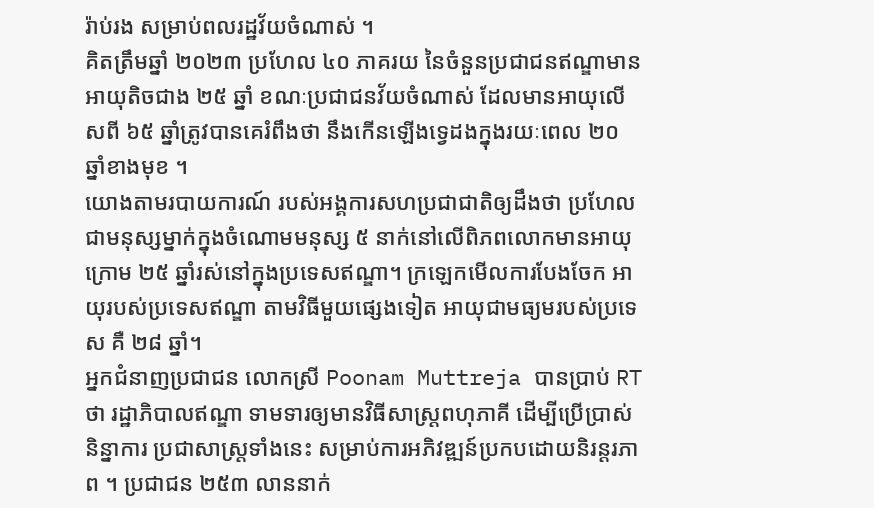រ៉ាប់រង សម្រាប់ពលរដ្ឋវ័យចំណាស់ ។
គិតត្រឹមឆ្នាំ ២០២៣ ប្រហែល ៤០ ភាគរយ នៃចំនួនប្រជាជនឥណ្ឌាមានអាយុតិចជាង ២៥ ឆ្នាំ ខណៈប្រជាជនវ័យចំណាស់ ដែលមានអាយុលើសពី ៦៥ ឆ្នាំត្រូវបានគេរំពឹងថា នឹងកើនឡើងទ្វេដងក្នុងរយៈពេល ២០ ឆ្នាំខាងមុខ ។
យោងតាមរបាយការណ៍ របស់អង្គការសហប្រជាជាតិឲ្យដឹងថា ប្រហែលជាមនុស្សម្នាក់ក្នុងចំណោមមនុស្ស ៥ នាក់នៅលើពិភពលោកមានអាយុក្រោម ២៥ ឆ្នាំរស់នៅក្នុងប្រទេសឥណ្ឌា។ ក្រឡេកមើលការបែងចែក អាយុរបស់ប្រទេសឥណ្ឌា តាមវិធីមួយផ្សេងទៀត អាយុជាមធ្យមរបស់ប្រទេស គឺ ២៨ ឆ្នាំ។
អ្នកជំនាញប្រជាជន លោកស្រី Poonam Muttreja បានប្រាប់ RT ថា រដ្ឋាភិបាលឥណ្ឌា ទាមទារឲ្យមានវិធីសាស្រ្តពហុភាគី ដើម្បីប្រើប្រាស់និន្នាការ ប្រជាសាស្រ្តទាំងនេះ សម្រាប់ការអភិវឌ្ឍន៍ប្រកបដោយនិរន្តរភាព ។ ប្រជាជន ២៥៣ លាននាក់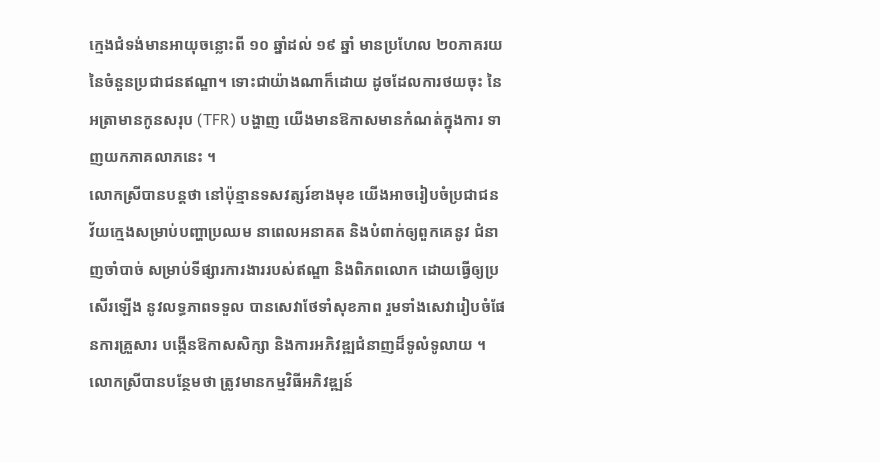ក្មេងជំទង់មានអាយុចន្លោះពី ១០ ឆ្នាំដល់ ១៩ ឆ្នាំ មានប្រហែល ២០ភាគរយ នៃចំនួនប្រជាជនឥណ្ឌា។ ទោះជាយ៉ាងណាក៏ដោយ ដូចដែលការថយចុះ នៃអត្រាមានកូនសរុប (TFR) បង្ហាញ យើងមានឱកាសមានកំណត់ក្នុងការ ទាញយកភាគលាភនេះ ។
លោកស្រីបានបន្តថា នៅប៉ុន្មានទសវត្សរ៍ខាងមុខ យើងអាចរៀបចំប្រជាជន វ័យក្មេងសម្រាប់បញ្ហាប្រឈម នាពេលអនាគត និងបំពាក់ឲ្យពួកគេនូវ ជំនាញចាំបាច់ សម្រាប់ទីផ្សារការងាររបស់ឥណ្ឌា និងពិភពលោក ដោយធ្វើឲ្យប្រសើរឡើង នូវលទ្ធភាពទទួល បានសេវាថែទាំសុខភាព រួមទាំងសេវារៀបចំផែនការគ្រួសារ បង្កើនឱកាសសិក្សា និងការអភិវឌ្ឍជំនាញដ៏ទូលំទូលាយ ។
លោកស្រីបានបន្ថែមថា ត្រូវមានកម្មវិធីអភិវឌ្ឍន៍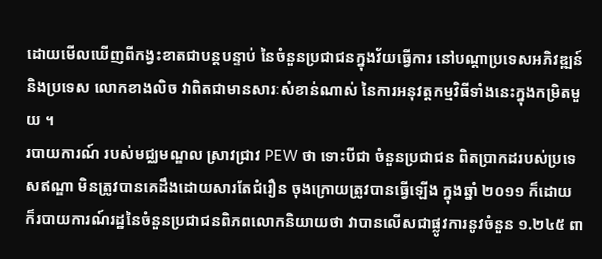ដោយមើលឃើញពីកង្វះខាតជាបន្តបន្ទាប់ នៃចំនួនប្រជាជនក្នុងវ័យធ្វើការ នៅបណ្តាប្រទេសអភិវឌ្ឍន៍ និងប្រទេស លោកខាងលិច វាពិតជាមានសារៈសំខាន់ណាស់ នៃការអនុវត្តកម្មវិធីទាំងនេះក្នុងកម្រិតមួយ ។
របាយការណ៍ របស់មជ្ឈមណ្ឌល ស្រាវជ្រាវ PEW ថា ទោះបីជា ចំនួនប្រជាជន ពិតប្រាកដរបស់ប្រទេសឥណ្ឌា មិនត្រូវបានគេដឹងដោយសារតែជំរឿន ចុងក្រោយត្រូវបានធ្វើឡើង ក្នុងឆ្នាំ ២០១១ ក៏ដោយ ក៏របាយការណ៍រដ្ឋនៃចំនួនប្រជាជនពិភពលោកនិយាយថា វាបានលើសជាផ្លូវការនូវចំនួន ១.២៤៥ ពា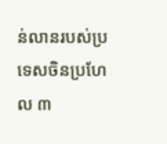ន់លានរបស់ប្រទេសចិនប្រហែល ៣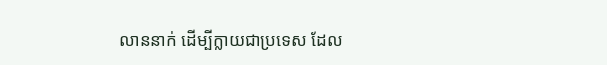លាននាក់ ដើម្បីក្លាយជាប្រទេស ដែល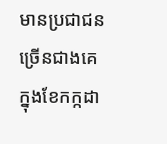មានប្រជាជនច្រើនជាងគេ ក្នុងខែកក្កដា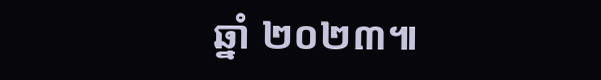ឆ្នាំ ២០២៣៕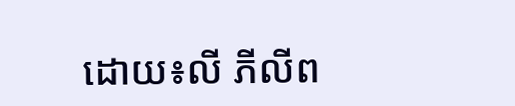ដោយ៖លី ភីលីព